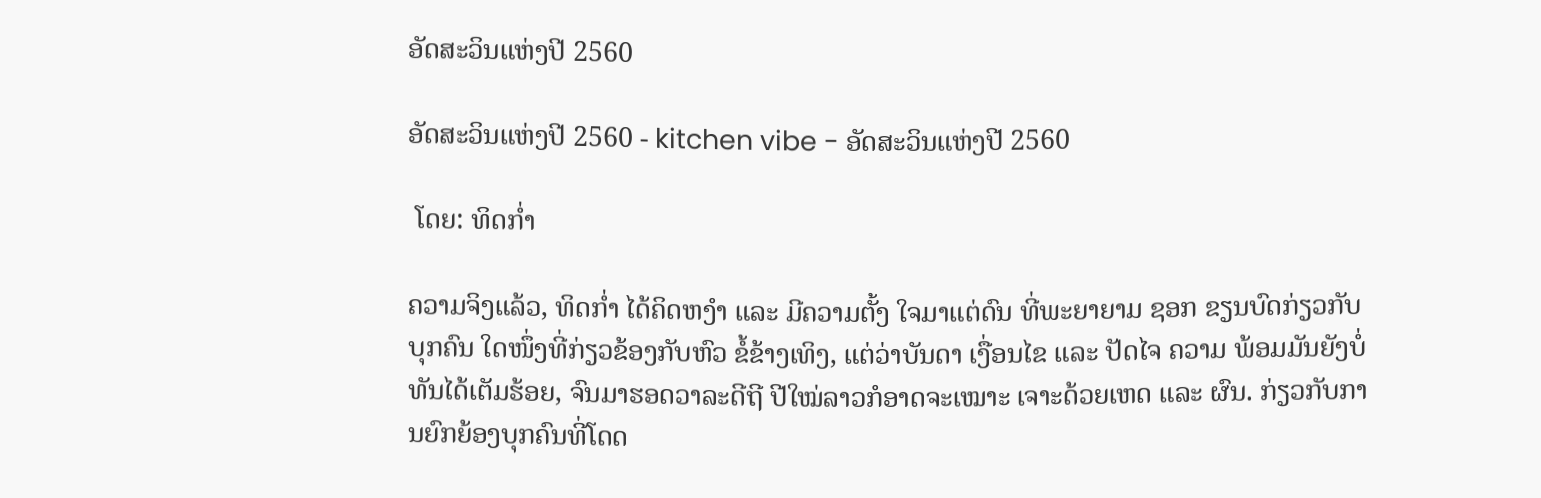ອັດສະວິນແຫ່ງປີ 2560

ອັດສະວິນແຫ່ງປີ 2560 - kitchen vibe - ອັດສະວິນແຫ່ງປີ 2560

 ໂດຍ: ທິດກ່ຳ

ຄວາມຈິງແລ້ວ, ທິດກ່ຳ ໄດ້ຄິດຫງຳ ແລະ ມີຄວາມຕັ້ງ ໃຈມາແຕ່ດົນ ທີ່ພະຍາຍາມ ຊອກ ຂຽນບົດກ່ຽວກັບບຸກຄົນ ໃດໜຶ່ງທີ່ກ່ຽວຂ້ອງກັບຫົວ ຂໍ້ຂ້າງເທິງ, ແຕ່ວ່າບັນດາ ເງື່ອນໄຂ ແລະ ປັດໄຈ ຄວາມ ພ້ອມມັນຍັງບໍ່ທັນໄດ້ເຕັມຮ້ອຍ, ຈົນມາຮອດວາລະດີຖີ ປີໃໝ່ລາວກໍອາດຈະເໝາະ ເຈາະດ້ວຍເຫດ ແລະ ຜົນ. ກ່ຽວກັບການຍົກຍ້ອງບຸກຄົນທີ່ໂດດ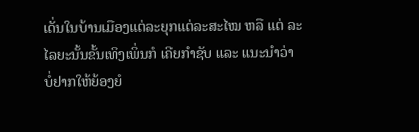ເດັ່ນໃນບ້ານເມືອງແຕ່ລະຍຸກແຕ່ລະສະໄໝ ຫລື ແຕ່ ລະໄລຍະນັ້ນຂັ້ນເທິງເພິ່ນກໍ ເຄີຍກຳຊັບ ແລະ ແນະນຳວ່າ ບໍ່ຢາກໃຫ້ຍ້ອງຍໍ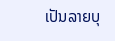ເປັນລາຍບຸ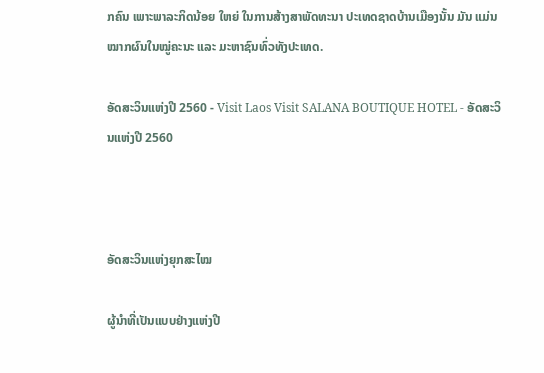ກຄົນ ເພາະພາລະກິດນ້ອຍ ໃຫຍ່ ໃນການສ້າງສາພັດທະນາ ປະເທດຊາດບ້ານເມືອງນັ້ນ ມັນ ແມ່ນໝາກຜົນໃນໝູ່ຄະນະ ແລະ ມະຫາຊົນທົ່ວທັງປະເທດ.

ອັດສະວິນແຫ່ງປີ 2560 - Visit Laos Visit SALANA BOUTIQUE HOTEL - ອັດສະວິນແຫ່ງປີ 2560



ອັດສະວິນແຫ່ງຍຸກສະໄໝ

ຜູ້ນຳທີ່ເປັນແບບຢ່າງແຫ່ງປີ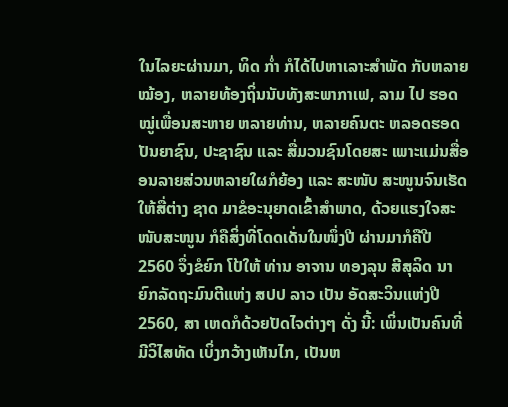ໃນໄລຍະຜ່ານມາ, ທິດ ກ່ຳ ກໍໄດ້ໄປຫາເລາະສຳພັດ ກັບຫລາຍໝ້ອງ, ຫລາຍທ້ອງຖິ່ນນັບທັງສະພາກາເຟ, ລາມ ໄປ ຮອດໝູ່ເພື່ອນສະຫາຍ ຫລາຍທ່ານ, ຫລາຍຄົນຕະ ຫລອດຮອດປັນຍາຊົນ, ປະຊາຊົນ ແລະ ສື່ມວນຊົນໂດຍສະ ເພາະແມ່ນສື່ອອນລາຍສ່ວນຫລາຍໃຜກໍຍ້ອງ ແລະ ສະໜັບ ສະໜູນຈົນເຮັດໃຫ້ສື່ຕ່າງ ຊາດ ມາຂໍອະນຸຍາດເຂົ້າສຳພາດ, ດ້ວຍແຮງໃຈສະໜັບສະໜູນ ກໍຄືສິ່ງທີ່ໂດດເດັ່ນໃນໜຶ່ງປີ ຜ່ານມາກໍຄືປີ 2560 ຈຶ່ງຂໍຍົກ ໂປ້ໃຫ້ ທ່ານ ອາຈານ ທອງລຸນ ສີສຸລິດ ນາຍົກລັດຖະມົນຕີແຫ່ງ ສປປ ລາວ ເປັນ ອັດສະວິນແຫ່ງປີ 2560, ສາ ເຫດກໍດ້ວຍປັດໄຈຕ່າງໆ ດັ່ງ ນີ້: ເພິ່ນເປັນຄົນທີ່ມີວິໄສທັດ ເບິ່ງກວ້າງເຫັນໄກ, ເປັນຫ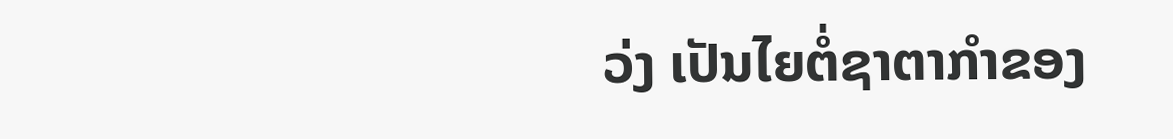ວ່ງ ເປັນໄຍຕໍ່ຊາຕາກຳຂອງ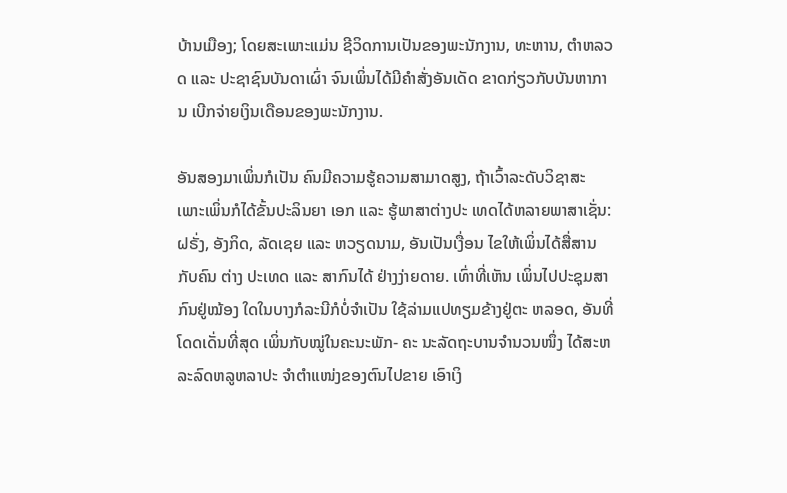ບ້ານເມືອງ; ໂດຍສະເພາະແມ່ນ ຊີວິດການເປັນຂອງພະນັກງານ, ທະຫານ, ຕຳຫລວດ ແລະ ປະຊາຊົນບັນດາເຜົ່າ ຈົນເພິ່ນໄດ້ມີຄຳສັ່ງອັນເດັດ ຂາດກ່ຽວກັບບັນຫາການ ເບີກຈ່າຍເງິນເດືອນຂອງພະນັກງານ.

ອັນສອງມາເພິ່ນກໍເປັນ ຄົນມີຄວາມຮູ້ຄວາມສາມາດສູງ, ຖ້າເວົ້າລະດັບວິຊາສະ ເພາະເພິ່ນກໍໄດ້ຂັ້ນປະລິນຍາ ເອກ ແລະ ຮູ້ພາສາຕ່າງປະ ເທດໄດ້ຫລາຍພາສາເຊັ່ນ: ຝຣັ່ງ, ອັງກິດ, ລັດເຊຍ ແລະ ຫວຽດນາມ, ອັນເປັນເງື່ອນ ໄຂໃຫ້ເພິ່ນໄດ້ສື່ສານກັບຄົນ ຕ່າງ ປະເທດ ແລະ ສາກົນໄດ້ ຢ່າງງ່າຍດາຍ. ເທົ່າທີ່ເຫັນ ເພິ່ນໄປປະຊຸມສາກົນຢູ່ໝ້ອງ ໃດໃນບາງກໍລະນີກໍບໍ່ຈຳເປັນ ໃຊ້ລ່າມແປທຽມຂ້າງຢູ່ຕະ ຫລອດ, ອັນທີ່ໂດດເດັ່ນທີ່ສຸດ ເພິ່ນກັບໝູ່ໃນຄະນະພັກ- ຄະ ນະລັດຖະບານຈຳນວນໜຶ່ງ ໄດ້ສະຫລະລົດຫລູຫລາປະ ຈຳຕຳແໜ່ງຂອງຕົນໄປຂາຍ ເອົາເງິ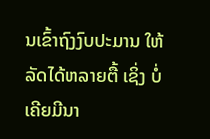ນເຂົ້າຖົງງົບປະມານ ໃຫ້ລັດໄດ້ຫລາຍຕື້ ເຊິ່ງ ບໍ່ເຄີຍມີນາ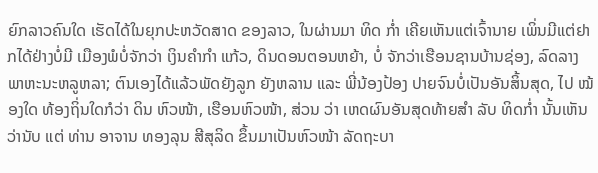ຍົກລາວຄົນໃດ ເຮັດໄດ້ໃນຍຸກປະຫວັດສາດ ຂອງລາວ, ໃນຜ່ານມາ ທິດ ກ່ຳ ເຄີຍເຫັນແຕ່ເຈົ້ານາຍ ເພິ່ນມີແຕ່ຢາກໄດ້ຢ່າງບໍ່ມີ ເມືອງພໍບໍ່ຈັກວ່າ ເງິນຄຳກຳ ແກ້ວ, ດິນດອນຕອນຫຍ້າ, ບໍ່ ຈັກວ່າເຮືອນຊານບ້ານຊ່ອງ, ລົດລາງພາຫະນະຫລູຫລາ; ຕົນເອງໄດ້ແລ້ວພັດຍັງລູກ ຍັງຫລານ ແລະ ພີ່ນ້ອງປ້ອງ ປາຍຈົນບໍ່ເປັນອັນສິ້ນສຸດ, ໄປ ໝ້ອງໃດ ທ້ອງຖິ່ນໃດກໍວ່າ ດິນ ຫົວໜ້າ, ເຮືອນຫົວໜ້າ, ສ່ວນ ວ່າ ເຫດຜົນອັນສຸດທ້າຍສຳ ລັບ ທິດກ່ຳ ນັ້ນເຫັນວ່ານັບ ແຕ່ ທ່ານ ອາຈານ ທອງລຸນ ສີສຸລິດ ຂຶ້ນມາເປັນຫົວໜ້າ ລັດຖະບາ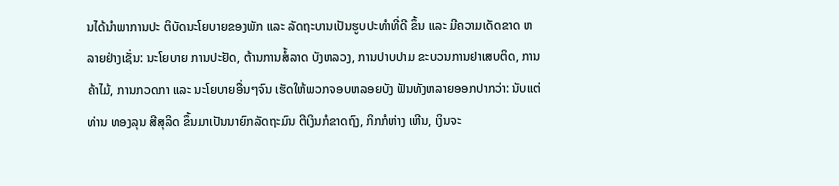ນໄດ້ນຳພາການປະ ຕິບັດນະໂຍບາຍຂອງພັກ ແລະ ລັດຖະບານເປັນຮູບປະທຳທີ່ດີ ຂຶ້ນ ແລະ ມີຄວາມເດັດຂາດ ຫລາຍຢ່າງເຊັ່ນ: ນະໂຍບາຍ ການປະຢັດ, ຕ້ານການສໍ້ລາດ ບັງຫລວງ, ການປາບປາມ ຂະບວນການຢາເສບຕິດ, ການຄ້າໄມ້, ການກວດກາ ແລະ ນະໂຍບາຍອື່ນໆຈົນ ເຮັດໃຫ້ພວກຈອບຫລອຍບັງ ຟັນທັງຫລາຍອອກປາກວ່າ: ນັບແຕ່ທ່ານ ທອງລຸນ ສີສຸລິດ ຂຶ້ນມາເປັນນາຍົກລັດຖະມົນ ຕີເງິນກໍຂາດຖົງ, ກິກກໍຫ່າງ ເຫີນ, ເງິນຈະ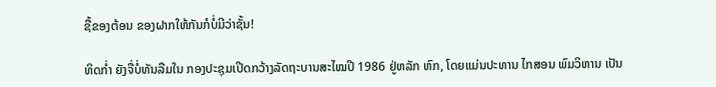ຊື້ຂອງຕ້ອນ ຂອງຝາກໃຫ້ກັນກໍບໍ່ມີວ່າຊັ້ນ!

ທິດກ່ຳ ຍັງຈື່ບໍ່ທັນລືມໃນ ກອງປະຊຸມເປີດກວ້າງລັດຖະບານສະໄໝປີ 1986 ຢູ່ຫລັກ ຫົກ, ໂດຍແມ່ນປະທານ ໄກສອນ ພົມວິຫານ ເປັນ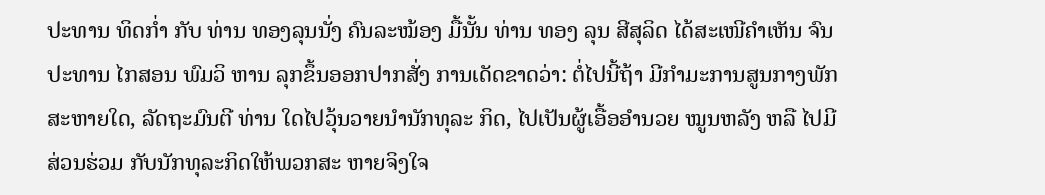ປະທານ ທິດກ່ຳ ກັບ ທ່ານ ທອງລຸນນັ່ງ ຄົນລະໝ້ອງ ມື້ນັ້ນ ທ່ານ ທອງ ລຸນ ສີສຸລິດ ໄດ້ສະເໜີຄຳເຫັນ ຈົນປະທານ ໄກສອນ ພົມວິ ຫານ ລຸກຂຶ້ນອອກປາກສັ່ງ ການເດັດຂາດວ່າ: ຕໍ່ໄປນີ້ຖ້າ ມີກຳມະການສູນກາງພັກສະຫາຍໃດ, ລັດຖະມົນຕີ ທ່ານ ໃດໄປວຸ້ນວາຍນຳນັກທຸລະ ກິດ, ໄປເປັນຜູ້ເອື້ອອຳນວຍ ໝູນຫລັງ ຫລື ໄປມີສ່ວນຮ່ວມ ກັບນັກທຸລະກິດໃຫ້ພວກສະ ຫາຍຈິງໃຈ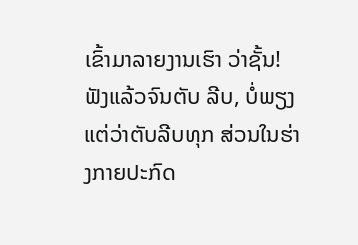ເຂົ້າມາລາຍງານເຮົາ ວ່າຊັ້ນ! ຟັງແລ້ວຈົນຕັບ ລີບ, ບໍ່ພຽງແຕ່ວ່າຕັບລີບທຸກ ສ່ວນໃນຮ່າງກາຍປະກົດ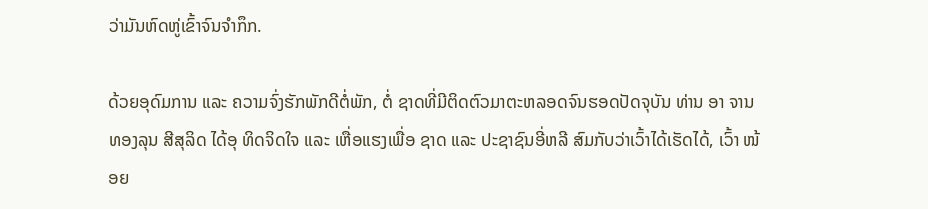ວ່າມັນຫົດຫູ່ເຂົ້າຈົນຈຳກຶກ.

ດ້ວຍອຸດົມການ ແລະ ຄວາມຈົ່ງຮັກພັກດີຕໍ່ພັກ, ຕໍ່ ຊາດທີ່ມີຕິດຕົວມາຕະຫລອດຈົນຮອດປັດຈຸບັນ ທ່ານ ອາ ຈານ ທອງລຸນ ສີສຸລິດ ໄດ້ອຸ ທິດຈິດໃຈ ແລະ ເຫື່ອແຮງເພື່ອ ຊາດ ແລະ ປະຊາຊົນອີ່ຫລີ ສົມກັບວ່າເວົ້າໄດ້ເຮັດໄດ້, ເວົ້າ ໜ້ອຍ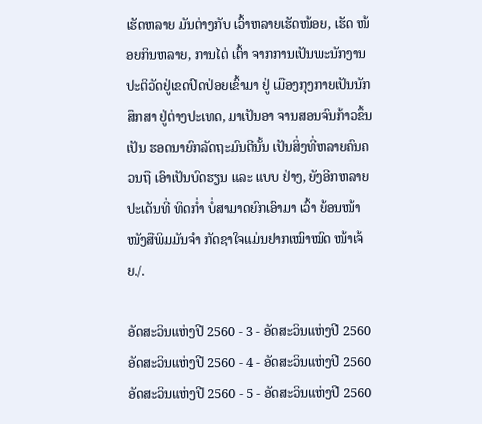ເຮັດຫລາຍ ມັນຕ່າງກັບ ເວົ້າຫລາຍເຮັດໜ້ອຍ, ເຮັດ ໜ້ອຍກິນຫລາຍ, ການໄຕ່ ເຕົ້າ ຈາກການເປັນພະນັກງານປະຕິວັດຢູ່ເຂດປົດປ່ອຍເຂົ້າມາ ຢູ່ ເມືອງກຸງກາຍເປັນນັກສຶກສາ ຢູ່ຕ່າງປະເທດ, ມາເປັນອາ ຈານສອນຈົນກ້າວຂຶ້ນ ເປັນ ຮອດນາຍົກລັດຖະມົນຕີນັ້ນ ເປັນສິ່ງທີ່ຫລາຍຄົນຄວນຖື ເອົາເປັນບົດຮຽນ ແລະ ແບບ ຢ່າງ, ຍັງອີກຫລາຍ ປະເດັນທີ່ ທິດກ່ຳ ບໍ່ສາມາດຍົກເອົາມາ ເວົ້າ ຍ້ອນໜ້າໜັງສືພິມມັນຈຳ ກັດຊາໃຈແມ່ນຢາກເໝົາໝົດ ໜ້າເຈ້ຍ./.

ອັດສະວິນແຫ່ງປີ 2560 - 3 - ອັດສະວິນແຫ່ງປີ 2560
ອັດສະວິນແຫ່ງປີ 2560 - 4 - ອັດສະວິນແຫ່ງປີ 2560
ອັດສະວິນແຫ່ງປີ 2560 - 5 - ອັດສະວິນແຫ່ງປີ 2560